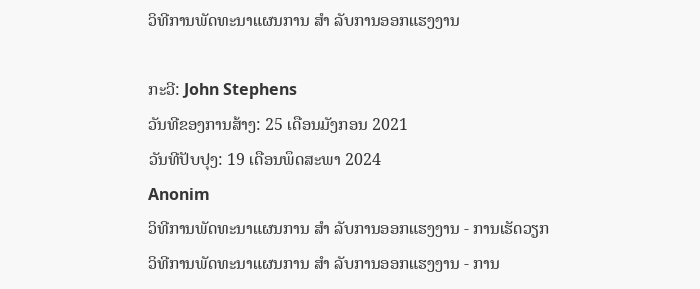ວິທີການພັດທະນາແຜນການ ສຳ ລັບການອອກແຮງງານ

ກະວີ: John Stephens
ວັນທີຂອງການສ້າງ: 25 ເດືອນມັງກອນ 2021
ວັນທີປັບປຸງ: 19 ເດືອນພຶດສະພາ 2024
Anonim
ວິທີການພັດທະນາແຜນການ ສຳ ລັບການອອກແຮງງານ - ການເຮັດວຽກ
ວິທີການພັດທະນາແຜນການ ສຳ ລັບການອອກແຮງງານ - ການ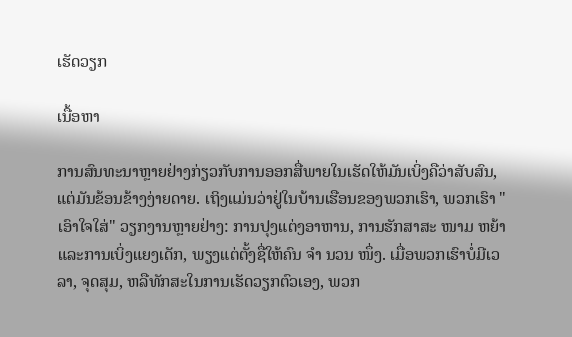ເຮັດວຽກ

ເນື້ອຫາ

ການສົນທະນາຫຼາຍຢ່າງກ່ຽວກັບການອອກສື່ພາຍໃນເຮັດໃຫ້ມັນເບິ່ງຄືວ່າສັບສົນ, ແຕ່ມັນຂ້ອນຂ້າງງ່າຍດາຍ. ເຖິງແມ່ນວ່າຢູ່ໃນບ້ານເຮືອນຂອງພວກເຮົາ, ພວກເຮົາ "ເອົາໃຈໃສ່" ວຽກງານຫຼາຍຢ່າງ: ການປຸງແຕ່ງອາຫານ, ການຮັກສາສະ ໜາມ ຫຍ້າແລະການເບິ່ງແຍງເດັກ, ພຽງແຕ່ຕັ້ງຊື່ໃຫ້ຄົນ ຈຳ ນວນ ໜຶ່ງ. ເມື່ອພວກເຮົາບໍ່ມີເວລາ, ຈຸດສຸມ, ຫລືທັກສະໃນການເຮັດວຽກຕົວເອງ, ພວກ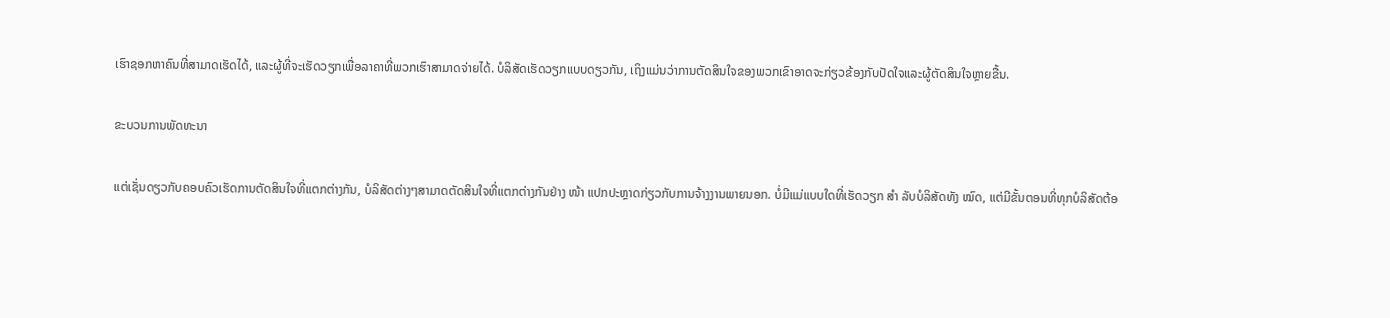ເຮົາຊອກຫາຄົນທີ່ສາມາດເຮັດໄດ້, ແລະຜູ້ທີ່ຈະເຮັດວຽກເພື່ອລາຄາທີ່ພວກເຮົາສາມາດຈ່າຍໄດ້. ບໍລິສັດເຮັດວຽກແບບດຽວກັນ, ເຖິງແມ່ນວ່າການຕັດສິນໃຈຂອງພວກເຂົາອາດຈະກ່ຽວຂ້ອງກັບປັດໃຈແລະຜູ້ຕັດສິນໃຈຫຼາຍຂື້ນ.

ຂະບວນການພັດທະນາ

ແຕ່ເຊັ່ນດຽວກັບຄອບຄົວເຮັດການຕັດສິນໃຈທີ່ແຕກຕ່າງກັນ, ບໍລິສັດຕ່າງໆສາມາດຕັດສິນໃຈທີ່ແຕກຕ່າງກັນຢ່າງ ໜ້າ ແປກປະຫຼາດກ່ຽວກັບການຈ້າງງານພາຍນອກ. ບໍ່ມີແມ່ແບບໃດທີ່ເຮັດວຽກ ສຳ ລັບບໍລິສັດທັງ ໝົດ, ແຕ່ມີຂັ້ນຕອນທີ່ທຸກບໍລິສັດຕ້ອ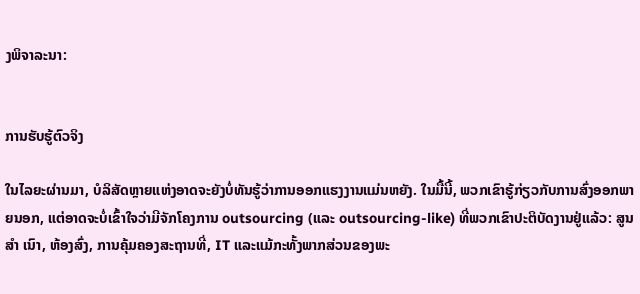ງພິຈາລະນາ:


ການຮັບຮູ້ຕົວຈິງ

ໃນໄລຍະຜ່ານມາ, ບໍລິສັດຫຼາຍແຫ່ງອາດຈະຍັງບໍ່ທັນຮູ້ວ່າການອອກແຮງງານແມ່ນຫຍັງ. ໃນມື້ນີ້, ພວກເຂົາຮູ້ກ່ຽວກັບການສົ່ງອອກພາຍນອກ, ແຕ່ອາດຈະບໍ່ເຂົ້າໃຈວ່າມີຈັກໂຄງການ outsourcing (ແລະ outsourcing-like) ທີ່ພວກເຂົາປະຕິບັດງານຢູ່ແລ້ວ: ສູນ ສຳ ເນົາ, ຫ້ອງສົ່ງ, ການຄຸ້ມຄອງສະຖານທີ່, IT ແລະແມ້ກະທັ້ງພາກສ່ວນຂອງພະ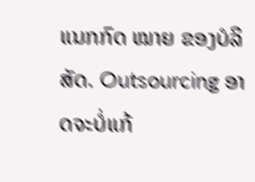ແນກກົດ ໝາຍ ຂອງບໍລິສັດ. Outsourcing ອາດຈະບໍ່ແກ້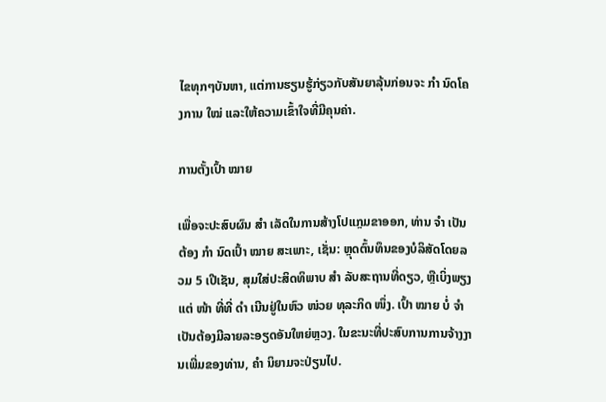ໄຂທຸກໆບັນຫາ, ແຕ່ການຮຽນຮູ້ກ່ຽວກັບສັນຍາລຸ້ນກ່ອນຈະ ກຳ ນົດໂຄງການ ໃໝ່ ແລະໃຫ້ຄວາມເຂົ້າໃຈທີ່ມີຄຸນຄ່າ.

ການຕັ້ງເປົ້າ ໝາຍ

ເພື່ອຈະປະສົບຜົນ ສຳ ເລັດໃນການສ້າງໂປແກຼມຂາອອກ, ທ່ານ ຈຳ ເປັນຕ້ອງ ກຳ ນົດເປົ້າ ໝາຍ ສະເພາະ, ເຊັ່ນ: ຫຼຸດຕົ້ນທຶນຂອງບໍລິສັດໂດຍລວມ 5 ເປີເຊັນ, ສຸມໃສ່ປະສິດທິພາບ ສຳ ລັບສະຖານທີ່ດຽວ, ຫຼືເບິ່ງພຽງແຕ່ ໜ້າ ທີ່ທີ່ ດຳ ເນີນຢູ່ໃນຫົວ ໜ່ວຍ ທຸລະກິດ ໜຶ່ງ. ເປົ້າ ໝາຍ ບໍ່ ຈຳ ເປັນຕ້ອງມີລາຍລະອຽດອັນໃຫຍ່ຫຼວງ. ໃນຂະນະທີ່ປະສົບການການຈ້າງງານເພີ່ມຂອງທ່ານ, ຄຳ ນິຍາມຈະປ່ຽນໄປ.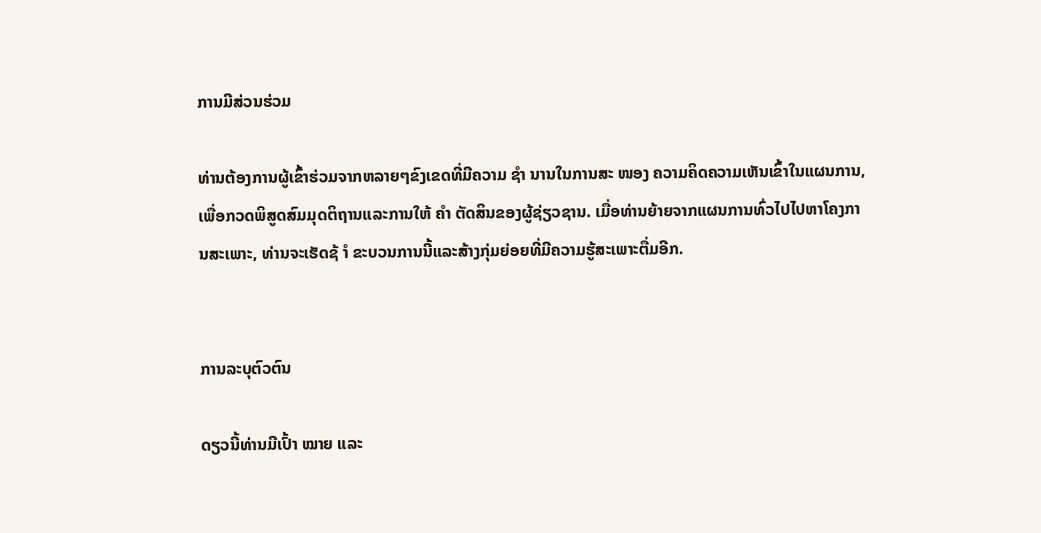ການມີສ່ວນຮ່ວມ

ທ່ານຕ້ອງການຜູ້ເຂົ້າຮ່ວມຈາກຫລາຍໆຂົງເຂດທີ່ມີຄວາມ ຊຳ ນານໃນການສະ ໜອງ ຄວາມຄິດຄວາມເຫັນເຂົ້າໃນແຜນການ, ເພື່ອກວດພິສູດສົມມຸດຕິຖານແລະການໃຫ້ ຄຳ ຕັດສິນຂອງຜູ້ຊ່ຽວຊານ. ເມື່ອທ່ານຍ້າຍຈາກແຜນການທົ່ວໄປໄປຫາໂຄງການສະເພາະ, ທ່ານຈະເຮັດຊ້ ຳ ຂະບວນການນີ້ແລະສ້າງກຸ່ມຍ່ອຍທີ່ມີຄວາມຮູ້ສະເພາະຕື່ມອີກ.


ການລະບຸຕົວຕົນ

ດຽວນີ້ທ່ານມີເປົ້າ ໝາຍ ແລະ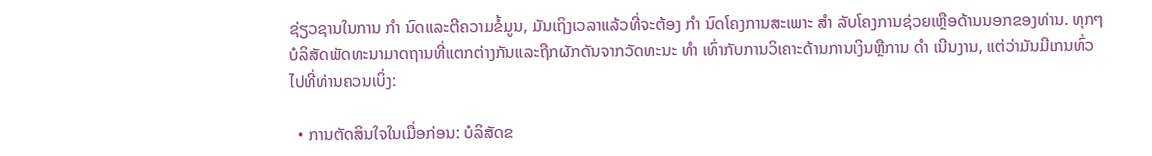ຊ່ຽວຊານໃນການ ກຳ ນົດແລະຕີຄວາມຂໍ້ມູນ, ມັນເຖິງເວລາແລ້ວທີ່ຈະຕ້ອງ ກຳ ນົດໂຄງການສະເພາະ ສຳ ລັບໂຄງການຊ່ວຍເຫຼືອດ້ານນອກຂອງທ່ານ. ທຸກໆບໍລິສັດພັດທະນາມາດຖານທີ່ແຕກຕ່າງກັນແລະຖືກຜັກດັນຈາກວັດທະນະ ທຳ ເທົ່າກັບການວິເຄາະດ້ານການເງິນຫຼືການ ດຳ ເນີນງານ, ແຕ່ວ່າມັນມີເກນທົ່ວໄປທີ່ທ່ານຄວນເບິ່ງ:

  • ການຕັດສິນໃຈໃນເມື່ອກ່ອນ: ບໍລິສັດຂ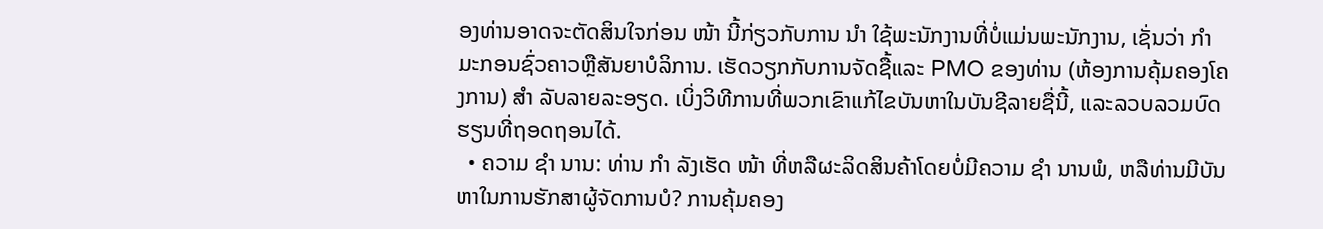ອງທ່ານອາດຈະຕັດສິນໃຈກ່ອນ ໜ້າ ນີ້ກ່ຽວກັບການ ນຳ ໃຊ້ພະນັກງານທີ່ບໍ່ແມ່ນພະນັກງານ, ເຊັ່ນວ່າ ກຳ ມະກອນຊົ່ວຄາວຫຼືສັນຍາບໍລິການ. ເຮັດວຽກກັບການຈັດຊື້ແລະ PMO ຂອງທ່ານ (ຫ້ອງການຄຸ້ມຄອງໂຄງການ) ສຳ ລັບລາຍລະອຽດ. ເບິ່ງວິທີການທີ່ພວກເຂົາແກ້ໄຂບັນຫາໃນບັນຊີລາຍຊື່ນີ້, ແລະລວບລວມບົດຮຽນທີ່ຖອດຖອນໄດ້.
  • ຄວາມ ຊຳ ນານ: ທ່ານ ກຳ ລັງເຮັດ ໜ້າ ທີ່ຫລືຜະລິດສິນຄ້າໂດຍບໍ່ມີຄວາມ ຊຳ ນານພໍ, ຫລືທ່ານມີບັນຫາໃນການຮັກສາຜູ້ຈັດການບໍ? ການຄຸ້ມຄອງ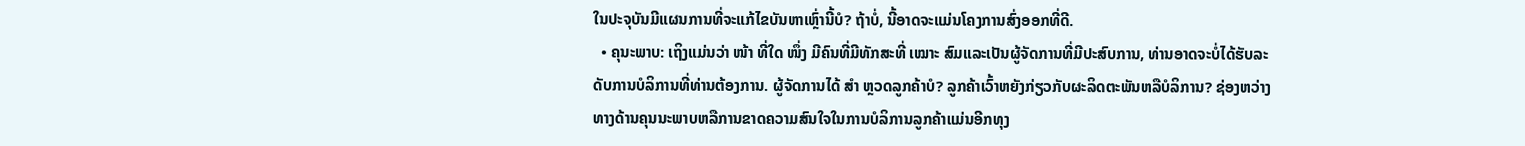ໃນປະຈຸບັນມີແຜນການທີ່ຈະແກ້ໄຂບັນຫາເຫຼົ່ານີ້ບໍ? ຖ້າບໍ່, ນີ້ອາດຈະແມ່ນໂຄງການສົ່ງອອກທີ່ດີ.
  • ຄຸນະພາບ: ເຖິງແມ່ນວ່າ ໜ້າ ທີ່ໃດ ໜຶ່ງ ມີຄົນທີ່ມີທັກສະທີ່ ເໝາະ ສົມແລະເປັນຜູ້ຈັດການທີ່ມີປະສົບການ, ທ່ານອາດຈະບໍ່ໄດ້ຮັບລະດັບການບໍລິການທີ່ທ່ານຕ້ອງການ. ຜູ້ຈັດການໄດ້ ສຳ ຫຼວດລູກຄ້າບໍ? ລູກຄ້າເວົ້າຫຍັງກ່ຽວກັບຜະລິດຕະພັນຫລືບໍລິການ? ຊ່ອງຫວ່າງທາງດ້ານຄຸນນະພາບຫລືການຂາດຄວາມສົນໃຈໃນການບໍລິການລູກຄ້າແມ່ນອີກທຸງ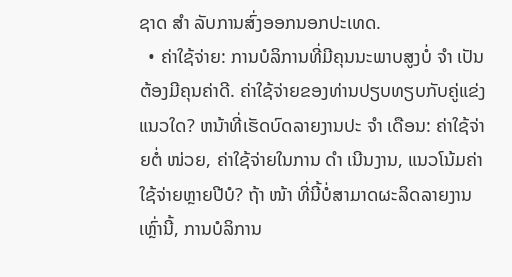ຊາດ ສຳ ລັບການສົ່ງອອກນອກປະເທດ.
  • ຄ່າໃຊ້ຈ່າຍ: ການບໍລິການທີ່ມີຄຸນນະພາບສູງບໍ່ ຈຳ ເປັນຕ້ອງມີຄຸນຄ່າດີ. ຄ່າໃຊ້ຈ່າຍຂອງທ່ານປຽບທຽບກັບຄູ່ແຂ່ງແນວໃດ? ຫນ້າທີ່ເຮັດບົດລາຍງານປະ ຈຳ ເດືອນ: ຄ່າໃຊ້ຈ່າຍຕໍ່ ໜ່ວຍ, ຄ່າໃຊ້ຈ່າຍໃນການ ດຳ ເນີນງານ, ແນວໂນ້ມຄ່າໃຊ້ຈ່າຍຫຼາຍປີບໍ? ຖ້າ ໜ້າ ທີ່ນີ້ບໍ່ສາມາດຜະລິດລາຍງານເຫຼົ່ານີ້, ການບໍລິການ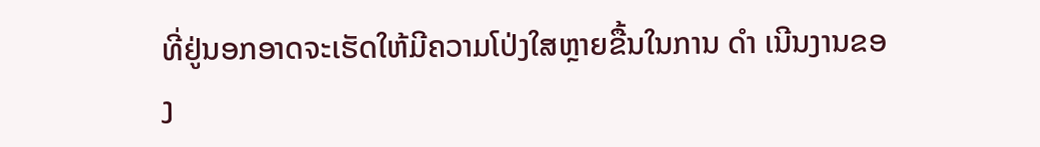ທີ່ຢູ່ນອກອາດຈະເຮັດໃຫ້ມີຄວາມໂປ່ງໃສຫຼາຍຂື້ນໃນການ ດຳ ເນີນງານຂອງ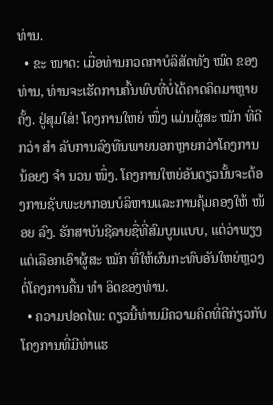ທ່ານ.
  • ຂະ ໜາດ: ເມື່ອທ່ານກວດກາບໍລິສັດທັງ ໝົດ ຂອງທ່ານ, ທ່ານຈະເຮັດການຄົ້ນພົບທີ່ບໍ່ໄດ້ຄາດຄິດມາຫຼາຍຄັ້ງ. ຢູ່ສຸມໃສ່! ໂຄງການໃຫຍ່ ໜຶ່ງ ແມ່ນຜູ້ສະ ໝັກ ທີ່ດີກວ່າ ສຳ ລັບການລົງທືນພາຍນອກຫຼາຍກວ່າໂຄງການນ້ອຍໆ ຈຳ ນວນ ໜຶ່ງ. ໂຄງການໃຫຍ່ອັນດຽວນັ້ນຈະຕ້ອງການຊັບພະຍາກອນບໍລິຫານແລະການຄຸ້ມຄອງໃຫ້ ໜ້ອຍ ລົງ. ຮັກສາບັນຊີລາຍຊື່ທີ່ສົມບູນແບບ, ແຕ່ວ່າພຽງແຕ່ເລືອກເອົາຜູ້ສະ ໝັກ ທີ່ໃຫ້ຜົນກະທົບອັນໃຫຍ່ຫຼວງຕໍ່ໂຄງການຄື້ນ ທຳ ອິດຂອງທ່ານ.
  • ຄວາມປອດໄພ: ດຽວນີ້ທ່ານມີຄວາມຄິດທີ່ດີກ່ຽວກັບໂຄງການທີ່ມີທ່າແຮ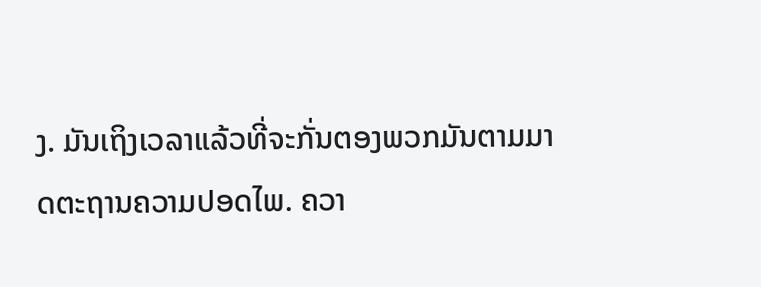ງ. ມັນເຖິງເວລາແລ້ວທີ່ຈະກັ່ນຕອງພວກມັນຕາມມາດຕະຖານຄວາມປອດໄພ. ຄວາ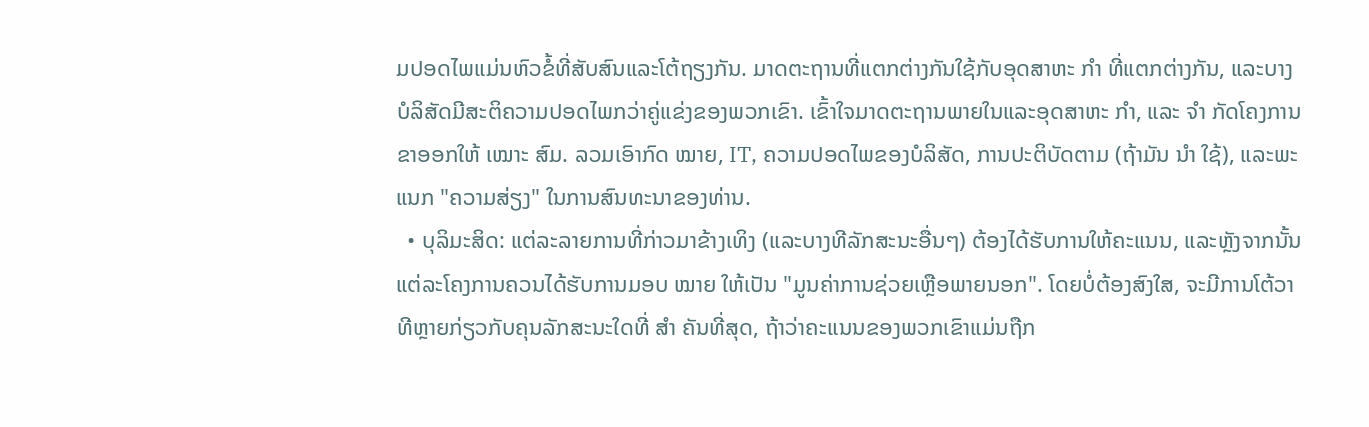ມປອດໄພແມ່ນຫົວຂໍ້ທີ່ສັບສົນແລະໂຕ້ຖຽງກັນ. ມາດຕະຖານທີ່ແຕກຕ່າງກັນໃຊ້ກັບອຸດສາຫະ ກຳ ທີ່ແຕກຕ່າງກັນ, ແລະບາງບໍລິສັດມີສະຕິຄວາມປອດໄພກວ່າຄູ່ແຂ່ງຂອງພວກເຂົາ. ເຂົ້າໃຈມາດຕະຖານພາຍໃນແລະອຸດສາຫະ ກຳ, ແລະ ຈຳ ກັດໂຄງການຂາອອກໃຫ້ ເໝາະ ສົມ. ລວມເອົາກົດ ໝາຍ, IT, ຄວາມປອດໄພຂອງບໍລິສັດ, ການປະຕິບັດຕາມ (ຖ້າມັນ ນຳ ໃຊ້), ແລະພະແນກ "ຄວາມສ່ຽງ" ໃນການສົນທະນາຂອງທ່ານ.
  • ບຸລິມະສິດ: ແຕ່ລະລາຍການທີ່ກ່າວມາຂ້າງເທິງ (ແລະບາງທີລັກສະນະອື່ນໆ) ຕ້ອງໄດ້ຮັບການໃຫ້ຄະແນນ, ແລະຫຼັງຈາກນັ້ນແຕ່ລະໂຄງການຄວນໄດ້ຮັບການມອບ ໝາຍ ໃຫ້ເປັນ "ມູນຄ່າການຊ່ວຍເຫຼືອພາຍນອກ". ໂດຍບໍ່ຕ້ອງສົງໃສ, ຈະມີການໂຕ້ວາທີຫຼາຍກ່ຽວກັບຄຸນລັກສະນະໃດທີ່ ສຳ ຄັນທີ່ສຸດ, ຖ້າວ່າຄະແນນຂອງພວກເຂົາແມ່ນຖືກ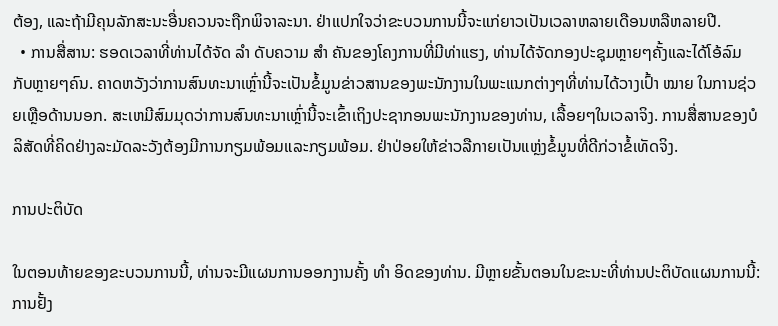ຕ້ອງ, ແລະຖ້າມີຄຸນລັກສະນະອື່ນຄວນຈະຖືກພິຈາລະນາ. ຢ່າແປກໃຈວ່າຂະບວນການນີ້ຈະແກ່ຍາວເປັນເວລາຫລາຍເດືອນຫລືຫລາຍປີ.
  • ການສື່ສານ: ຮອດເວລາທີ່ທ່ານໄດ້ຈັດ ລຳ ດັບຄວາມ ສຳ ຄັນຂອງໂຄງການທີ່ມີທ່າແຮງ, ທ່ານໄດ້ຈັດກອງປະຊຸມຫຼາຍໆຄັ້ງແລະໄດ້ໂອ້ລົມກັບຫຼາຍໆຄົນ. ຄາດຫວັງວ່າການສົນທະນາເຫຼົ່ານີ້ຈະເປັນຂໍ້ມູນຂ່າວສານຂອງພະນັກງານໃນພະແນກຕ່າງໆທີ່ທ່ານໄດ້ວາງເປົ້າ ໝາຍ ໃນການຊ່ວຍເຫຼືອດ້ານນອກ. ສະເຫມີສົມມຸດວ່າການສົນທະນາເຫຼົ່ານີ້ຈະເຂົ້າເຖິງປະຊາກອນພະນັກງານຂອງທ່ານ, ເລື້ອຍໆໃນເວລາຈິງ. ການສື່ສານຂອງບໍລິສັດທີ່ຄິດຢ່າງລະມັດລະວັງຕ້ອງມີການກຽມພ້ອມແລະກຽມພ້ອມ. ຢ່າປ່ອຍໃຫ້ຂ່າວລືກາຍເປັນແຫຼ່ງຂໍ້ມູນທີ່ດີກ່ວາຂໍ້ເທັດຈິງ.

ການປະຕິບັດ

ໃນຕອນທ້າຍຂອງຂະບວນການນີ້, ທ່ານຈະມີແຜນການອອກງານຄັ້ງ ທຳ ອິດຂອງທ່ານ. ມີຫຼາຍຂັ້ນຕອນໃນຂະນະທີ່ທ່ານປະຕິບັດແຜນການນີ້: ການຢັ້ງ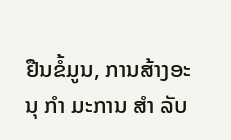ຢືນຂໍ້ມູນ, ການສ້າງອະນຸ ກຳ ມະການ ສຳ ລັບ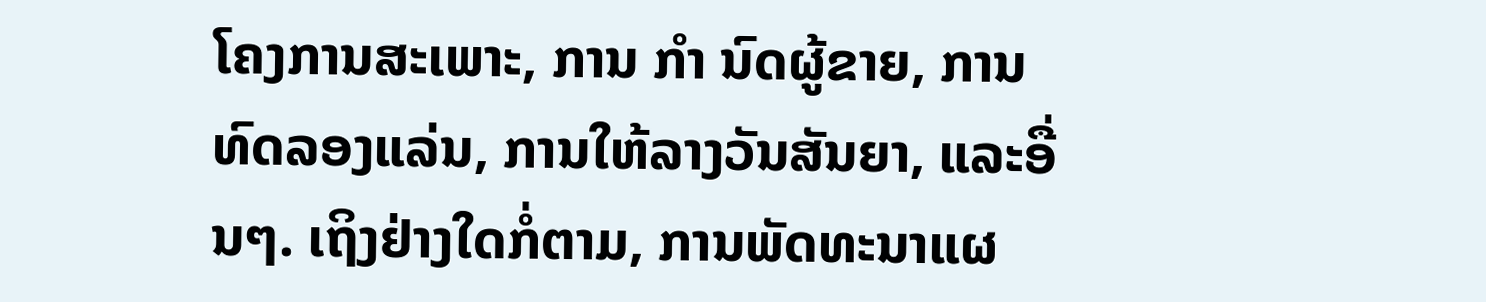ໂຄງການສະເພາະ, ການ ກຳ ນົດຜູ້ຂາຍ, ການທົດລອງແລ່ນ, ການໃຫ້ລາງວັນສັນຍາ, ແລະອື່ນໆ. ເຖິງຢ່າງໃດກໍ່ຕາມ, ການພັດທະນາແຜ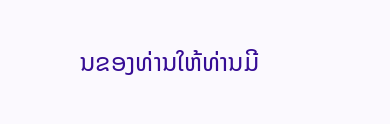ນຂອງທ່ານໃຫ້ທ່ານມີ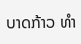ບາດກ້າວ ທຳ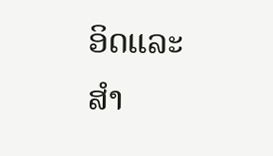ອິດແລະ ສຳ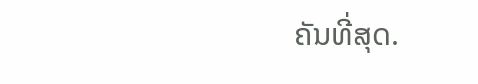ຄັນທີ່ສຸດ.